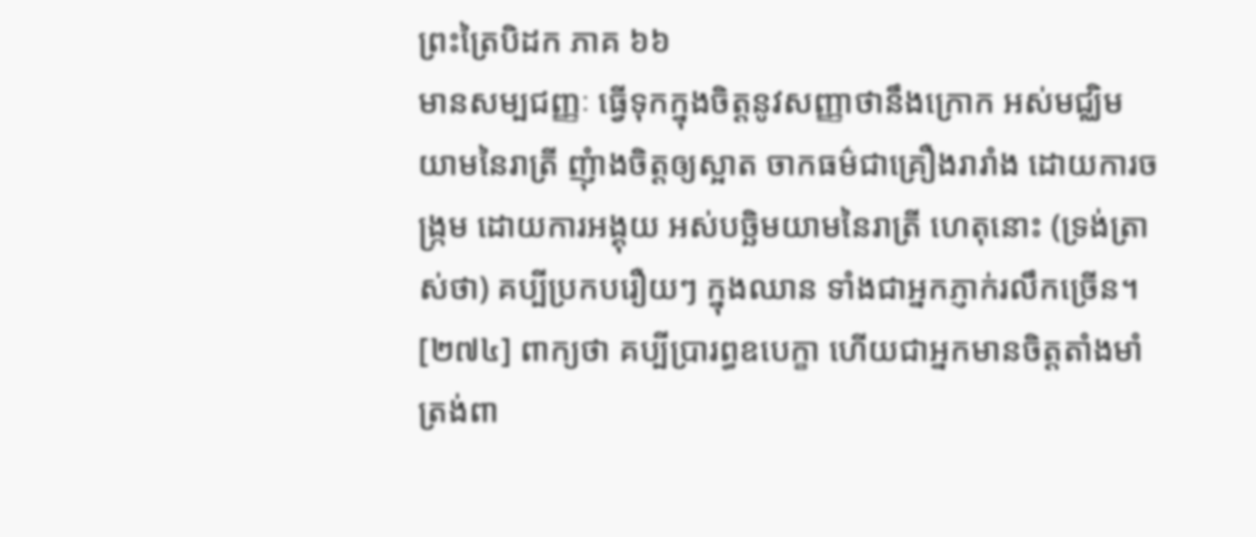ព្រះត្រៃបិដក ភាគ ៦៦
មានសម្បជញ្ញៈ ធ្វើទុកក្នុងចិត្តនូវសញ្ញាថានឹងក្រោក អស់មជ្ឈិមយាមនៃរាត្រី ញុំាងចិត្តឲ្យស្អាត ចាកធម៌ជាគ្រឿងរារាំង ដោយការចង្រ្កម ដោយការអង្គុយ អស់បច្ឆិមយាមនៃរាត្រី ហេតុនោះ (ទ្រង់ត្រាស់ថា) គប្បីប្រកបរឿយៗ ក្នុងឈាន ទាំងជាអ្នកភ្ញាក់រលឹកច្រើន។
[២៧៤] ពាក្យថា គប្បីប្រារព្ធឧបេក្ខា ហើយជាអ្នកមានចិត្តតាំងមាំ ត្រង់ពា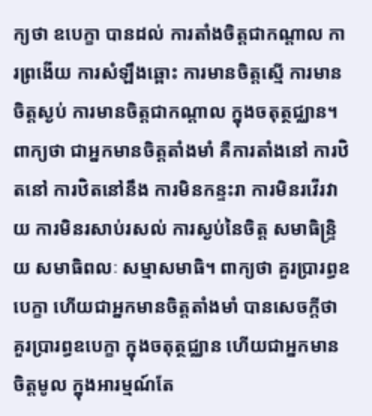ក្យថា ឧបេក្ខា បានដល់ ការតាំងចិត្តជាកណ្តាល ការព្រងើយ ការសំឡឹងឆ្ពោះ ការមានចិត្តស្មើ ការមានចិត្តស្ងប់ ការមានចិត្តជាកណ្តាល ក្នុងចតុត្ថជ្ឈាន។ ពាក្យថា ជាអ្នកមានចិត្តតាំងមាំ គឺការតាំងនៅ ការឋិតនៅ ការឋិតនៅនឹង ការមិនកន្ទះរា ការមិនរវើរវាយ ការមិនរសាប់រសល់ ការស្ងប់នៃចិត្ត សមាធិន្រ្ទិយ សមាធិពលៈ សម្មាសមាធិ។ ពាក្យថា គួរប្រារព្ធឧបេក្ខា ហើយជាអ្នកមានចិត្តតាំងមាំ បានសេចក្តីថា គួរប្រារព្ធឧបេក្ខា ក្នុងចតុត្ថជ្ឈាន ហើយជាអ្នកមានចិត្តមូល ក្នុងអារម្មណ៍តែ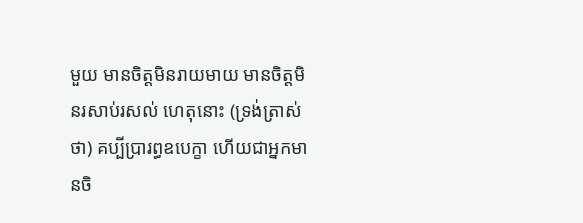មួយ មានចិត្តមិនរាយមាយ មានចិត្តមិនរសាប់រសល់ ហេតុនោះ (ទ្រង់ត្រាស់ថា) គប្បីប្រារព្ធឧបេក្ខា ហើយជាអ្នកមានចិ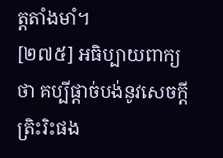ត្តតាំងមាំ។
[២៧៥] អធិប្បាយពាក្យថា គប្បីផ្តាច់បង់នូវសេចក្តីត្រិះរិះផង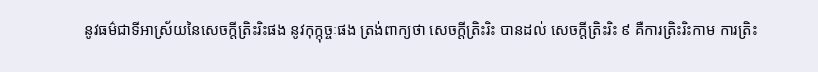នូវធម៌ជាទីអាស្រ័យនៃសេចក្តីត្រិះរិះផង នូវកុក្កុច្ចៈផង ត្រង់ពាក្យថា សេចក្តីត្រិះរិះ បានដល់ សេចក្តីត្រិះរិះ ៩ គឺការត្រិះរិះកាម ការត្រិះ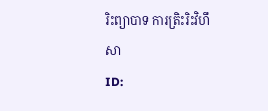រិះព្យាបាទ ការត្រិះរិះវិហឹសា
ID: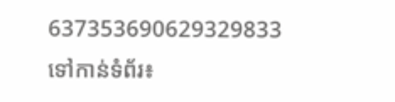637353690629329833
ទៅកាន់ទំព័រ៖